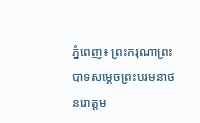ភ្នំពេញ៖ ព្រះករុណាព្រះបាទសម្តេចព្រះបរមនាថ នរោត្តម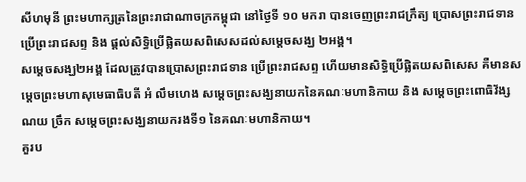សីហមុនី ព្រះមហាក្សត្រនៃព្រះរាជាណាចក្រកម្ពុជា នៅថ្ងៃទី ១០ មករា បានចេញព្រះរាជក្រឹត្យ ប្រោសព្រះរាជទាន ប្រើព្រះរាជសព្ទ និង ផ្តល់សិទ្ធិប្រើផ្លិតយសពិសេសដល់សម្តេចសង្ឃ ២អង្គ។
សម្តេចសង្ឃ២អង្គ ដែលត្រូវបានប្រោសព្រះរាជទាន ប្រើព្រះរាជសព្ទ ហើយមានសិទ្ធិប្រើផ្លិតយសពិសេស គឺមានសម្ដេចព្រះមហាសុមេធាធិបតី អំ លឹមហេង សម្ដេចព្រះសង្ឃនាយកនៃគណៈមហានិកាយ និង សម្ដេចព្រះពោធិវ័ង្ស ណយ ច្រឹក សម្ដេចព្រះសង្ឃនាយករងទី១ នៃគណៈមហានិកាយ។
គួរប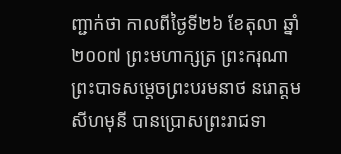ញ្ជាក់ថា កាលពីថ្ងៃទី២៦ ខែតុលា ឆ្នាំ២០០៧ ព្រះមហាក្សត្រ ព្រះករុណា ព្រះបាទសម្តេចព្រះបរមនាថ នរោត្តម សីហមុនី បានប្រោសព្រះរាជទា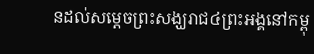នដល់សម្តេចព្រះសង្ឃរាជ៤ព្រះអង្គនៅកម្ពុ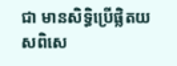ជា មានសិទ្ធិប្រើផ្លិតយសពិសេ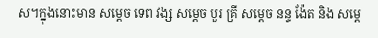ស។ក្នុងនោះមាន សម្តេច ទេព វង្ស សម្ដេច បួរ គ្រី សម្តេច នន្ទ ង៉ែត និង សម្តេ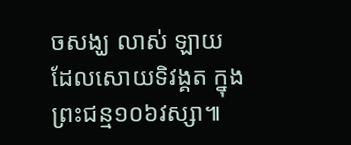ចសង្ឃ លាស់ ឡាយ ដែលសោយទិវង្គត ក្នុងព្រះជន្ម១០៦វស្សា៕